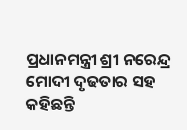ପ୍ରଧାନମନ୍ତ୍ରୀ ଶ୍ରୀ ନରେନ୍ଦ୍ର ମୋଦୀ ଦୃଢତାର ସହ କହିଛନ୍ତି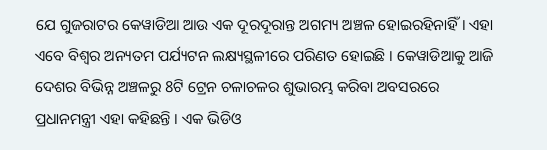ଯେ ଗୁଜରାଟର କେୱାଡିଆ ଆଉ ଏକ ଦୂରଦୂରାନ୍ତ ଅଗମ୍ୟ ଅଞ୍ଚଳ ହୋଇରହିନାହିଁ। ଏହା ଏବେ ବିଶ୍ୱର ଅନ୍ୟତମ ପର୍ଯ୍ୟଟନ ଲକ୍ଷ୍ୟସ୍ଥଳୀରେ ପରିଣତ ହୋଇଛି । କେୱାଡିଆକୁ ଆଜି ଦେଶର ବିଭିନ୍ନ ଅଞ୍ଚଳରୁ 8ଟି ଟ୍ରେନ ଚଳାଚଳର ଶୁଭାରମ୍ଭ କରିବା ଅବସରରେ ପ୍ରଧାନମନ୍ତ୍ରୀ ଏହା କହିଛନ୍ତି । ଏକ ଭିଡିଓ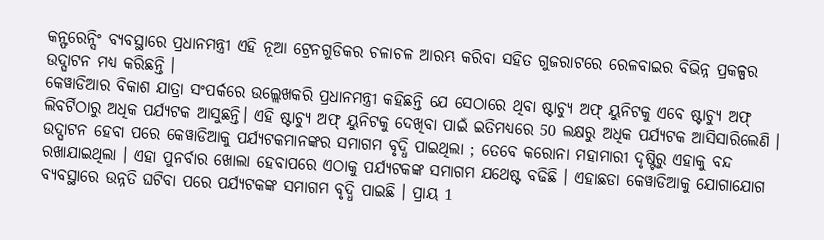କନ୍ଫରେନ୍ସିଂ ବ୍ୟବସ୍ଥାରେ ପ୍ରଧାନମନ୍ତ୍ରୀ ଏହି ନୂଆ ଟ୍ରେନଗୁଡିକର ଚଳାଚଳ ଆରମ୍ଭ କରିବା ସହିତ ଗୁଜରାଟରେ ରେଳବାଇର ବିଭିନ୍ନ ପ୍ରକଳ୍ପର ଉଦ୍ଘାଟନ ମଧ୍ୟ କରିଛନ୍ତି ।
କେୱାଡିଆର ବିକାଶ ଯାତ୍ରା ସଂପର୍କରେ ଉଲ୍ଲେଖକରି ପ୍ରଧାନମନ୍ତ୍ରୀ କହିଛନ୍ତି ଯେ ସେଠାରେ ଥିବା ଷ୍ଟାଚ୍ୟୁ ଅଫ୍ ୟୁନିଟକୁ ଏବେ ଷ୍ଟାଚ୍ୟୁ ଅଫ୍ ଲିବର୍ଟିଠାରୁ ଅଧିକ ପର୍ଯ୍ୟଟକ ଆସୁଛନ୍ତି। ଏହି ଷ୍ଟାଚ୍ୟୁ ଅଫ୍ ୟୁନିଟକୁ ଦେଖିବା ପାଇଁ ଇତିମଧ୍ୟରେ 50 ଲକ୍ଷରୁ ଅଧିକ ପର୍ଯ୍ୟଟକ ଆସିସାରିଲେଣି । ଉଦ୍ଘାଟନ ହେବା ପରେ କେୱାଡିଆକୁ ପର୍ଯ୍ୟଟକମାନଙ୍କର ସମାଗମ ବୃଦ୍ଧି ପାଇଥିଲା ; ତେବେ କରୋନା ମହାମାରୀ ଦୃଷ୍ଟିରୁ ଏହାକୁ ବନ୍ଦ ରଖାଯାଇଥିଲା । ଏହା ପୁନର୍ବାର ଖୋଲା ହେବାପରେ ଏଠାକୁ ପର୍ଯ୍ୟଟକଙ୍କ ସମାଗମ ଯଥେଷ୍ଟ ବଢିଛି । ଏହାଛଡା କେୱାଡିଆକୁ ଯୋଗାଯୋଗ ବ୍ୟବସ୍ଥାରେ ଉନ୍ନତି ଘଟିବା ପରେ ପର୍ଯ୍ୟଟକଙ୍କ ସମାଗମ ବୃଦ୍ଧି ପାଇଛି । ପ୍ରାୟ 1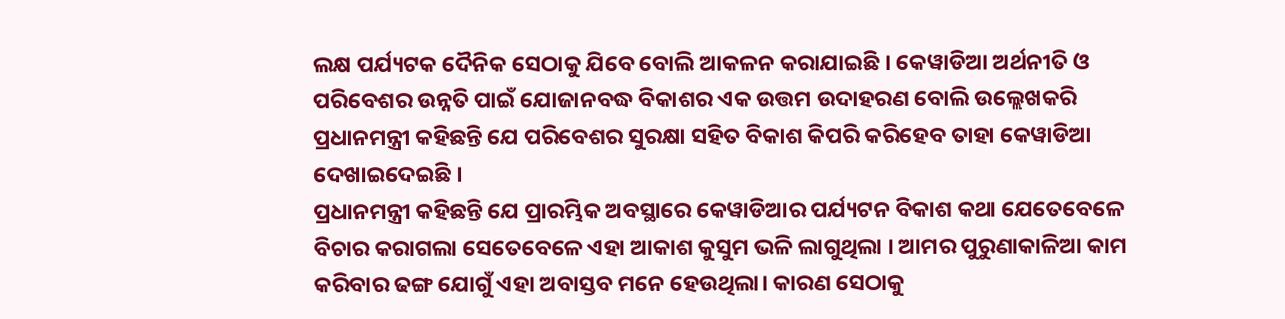ଲକ୍ଷ ପର୍ଯ୍ୟଟକ ଦୈନିକ ସେଠାକୁ ଯିବେ ବୋଲି ଆକଳନ କରାଯାଇଛି । କେୱାଡିଆ ଅର୍ଥନୀତି ଓ ପରିବେଶର ଉନ୍ନତି ପାଇଁ ଯୋଜାନବଦ୍ଧ ବିକାଶର ଏକ ଉତ୍ତମ ଉଦାହରଣ ବୋଲି ଉଲ୍ଲେଖକରି ପ୍ରଧାନମନ୍ତ୍ରୀ କହିଛନ୍ତି ଯେ ପରିବେଶର ସୁରକ୍ଷା ସହିତ ବିକାଶ କିପରି କରିହେବ ତାହା କେୱାଡିଆ ଦେଖାଇଦେଇଛି ।
ପ୍ରଧାନମନ୍ତ୍ରୀ କହିଛନ୍ତି ଯେ ପ୍ରାରମ୍ଭିକ ଅବସ୍ଥାରେ କେୱାଡିଆର ପର୍ଯ୍ୟଟନ ବିକାଶ କଥା ଯେତେବେଳେ ବିଚାର କରାଗଲା ସେତେବେଳେ ଏହା ଆକାଶ କୁସୁମ ଭଳି ଲାଗୁଥିଲା । ଆମର ପୁରୁଣାକାଳିଆ କାମ କରିବାର ଢଙ୍ଗ ଯୋଗୁଁ ଏହା ଅବାସ୍ତବ ମନେ ହେଉଥିଲା। କାରଣ ସେଠାକୁ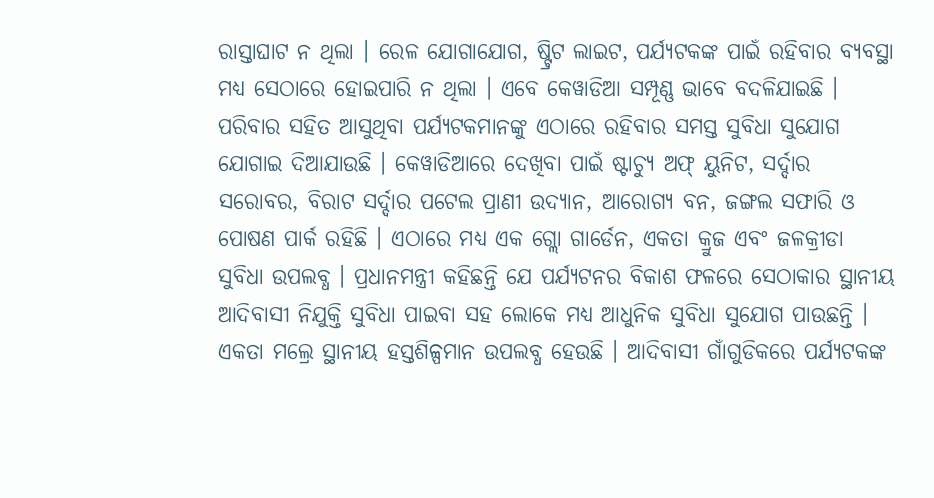ରାସ୍ତାଘାଟ ନ ଥିଲା । ରେଳ ଯୋଗାଯୋଗ, ଷ୍ଟ୍ରିଟ ଲାଇଟ, ପର୍ଯ୍ୟଟକଙ୍କ ପାଇଁ ରହିବାର ବ୍ୟବସ୍ଥା ମଧ୍ୟ ସେଠାରେ ହୋଇପାରି ନ ଥିଲା । ଏବେ କେୱାଡିଆ ସମ୍ପୂଣ୍ଣ ଭାବେ ବଦଳିଯାଇଛି । ପରିବାର ସହିତ ଆସୁଥିବା ପର୍ଯ୍ୟଟକମାନଙ୍କୁ ଏଠାରେ ରହିବାର ସମସ୍ତ ସୁବିଧା ସୁଯୋଗ ଯୋଗାଇ ଦିଆଯାଉଛି । କେୱାଡିଆରେ ଦେଖିବା ପାଇଁ ଷ୍ଟାଚ୍ୟୁ ଅଫ୍ ୟୁନିଟ, ସର୍ଦ୍ଦାର ସରୋବର, ବିରାଟ ସର୍ଦ୍ଦାର ପଟେଲ ପ୍ରାଣୀ ଉଦ୍ୟାନ, ଆରୋଗ୍ୟ ବନ, ଜଙ୍ଗଲ ସଫାରି ଓ ପୋଷଣ ପାର୍କ ରହିଛି । ଏଠାରେ ମଧ୍ୟ ଏକ ଗ୍ଲୋ ଗାର୍ଡେନ, ଏକତା କ୍ରୁଜ ଏବଂ ଜଳକ୍ରୀଡା ସୁବିଧା ଉପଲବ୍ଧ । ପ୍ରଧାନମନ୍ତ୍ରୀ କହିଛନ୍ତି ଯେ ପର୍ଯ୍ୟଟନର ବିକାଶ ଫଳରେ ସେଠାକାର ସ୍ଥାନୀୟ ଆଦିବାସୀ ନିଯୁକ୍ତି ସୁବିଧା ପାଇବା ସହ ଲୋକେ ମଧ୍ୟ ଆଧୁନିକ ସୁବିଧା ସୁଯୋଗ ପାଉଛନ୍ତି । ଏକତା ମଲ୍ରେ ସ୍ଥାନୀୟ ହସ୍ତଶିଳ୍ପମାନ ଉପଲବ୍ଧ ହେଉଛି । ଆଦିବାସୀ ଗାଁଗୁଡିକରେ ପର୍ଯ୍ୟଟକଙ୍କ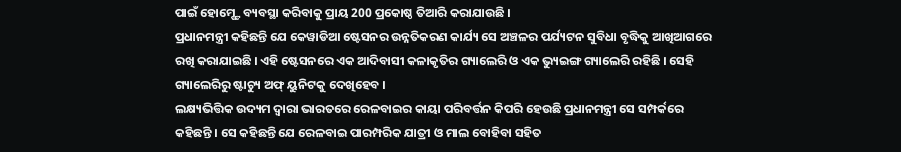ପାଇଁ ହୋମ୍ଷ୍ଟେ ବ୍ୟବସ୍ଥା କରିବାକୁ ପ୍ରାୟ 200 ପ୍ରକୋଷ୍ଠ ତିଆରି କରାଯାଉଛି ।
ପ୍ରଧାନମନ୍ତ୍ରୀ କହିଛନ୍ତି ଯେ କେୱାଡିଆ ଷ୍ଟେସନର ଉନ୍ନତିକରଣ କାର୍ଯ୍ୟ ସେ ଅଞ୍ଚଳର ପର୍ଯ୍ୟଟନ ସୁବିଧା ବୃଦ୍ଧିକୁ ଆଖିଆଗରେ ରଖି କରାଯାଇଛି । ଏହି ଷ୍ଟେସନରେ ଏକ ଆଦିବାସୀ କଳାକୃତିର ଗ୍ୟାଲେରି ଓ ଏକ ଭ୍ୟୁଇଙ୍ଗ ଗ୍ୟାଲେରି ରହିଛି । ସେହି ଗ୍ୟାଲେରିରୁ ଷ୍ଟାଚ୍ୟୁ ଅଫ୍ ୟୁନିଟକୁ ଦେଖିହେବ ।
ଲକ୍ଷ୍ୟଭିତ୍ତିକ ଉଦ୍ୟମ ଦ୍ୱାରା ଭାରତରେ ରେଳବାଇର କାୟା ପରିବର୍ତ୍ତନ କିପରି ହେଉଛି ପ୍ରଧାନମନ୍ତ୍ରୀ ସେ ସମ୍ପର୍କରେ କହିଛନ୍ତି । ସେ କହିଛନ୍ତି ଯେ ରେଳବାଇ ପାରମ୍ପରିକ ଯାତ୍ରୀ ଓ ମାଲ ବୋହିବା ସହିତ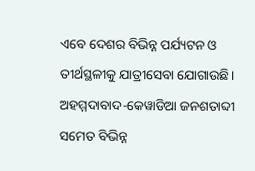ଏବେ ଦେଶର ବିଭିନ୍ନ ପର୍ଯ୍ୟଟନ ଓ ତୀର୍ଥସ୍ଥଳୀକୁ ଯାତ୍ରୀସେବା ଯୋଗାଉଛି। ଅହମ୍ମଦାବାଦ-କେୱାଡିଆ ଜନଶତାବ୍ଦୀ ସମେତ ବିଭିନ୍ନ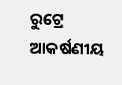ରୁଟ୍ରେ ଆକର୍ଷଣୀୟ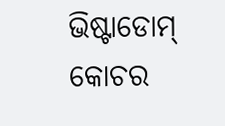ଭିଷ୍ଟାଡୋମ୍ କୋଚର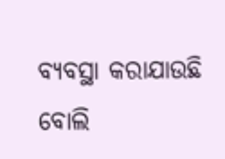ବ୍ୟବସ୍ଥା କରାଯାଉଛି ବୋଲି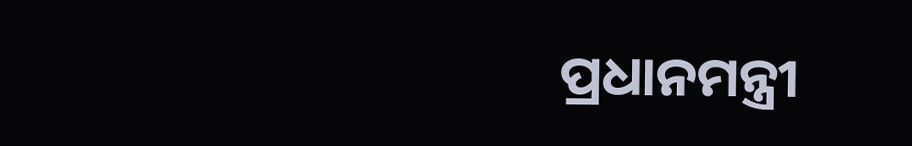ପ୍ରଧାନମନ୍ତ୍ରୀ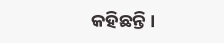କହିଛନ୍ତି ।